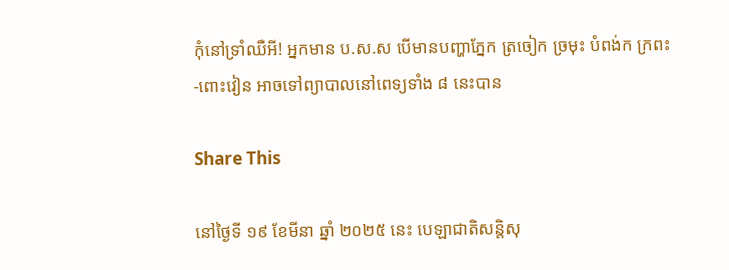កុំនៅទ្រាំឈឺអី! អ្នកមាន ប.ស.ស បើមានបញ្ហាភ្នែក ត្រចៀក ច្រមុះ បំពង់ក ក្រពះ-ពោះវៀន អាចទៅព្យាបាលនៅពេទ្យទាំង ៨ នេះបាន

Share This

នៅថ្ងៃទី ១៩ ខែមីនា ឆ្នាំ ២០២៥ នេះ បេឡាជាតិសន្តិសុ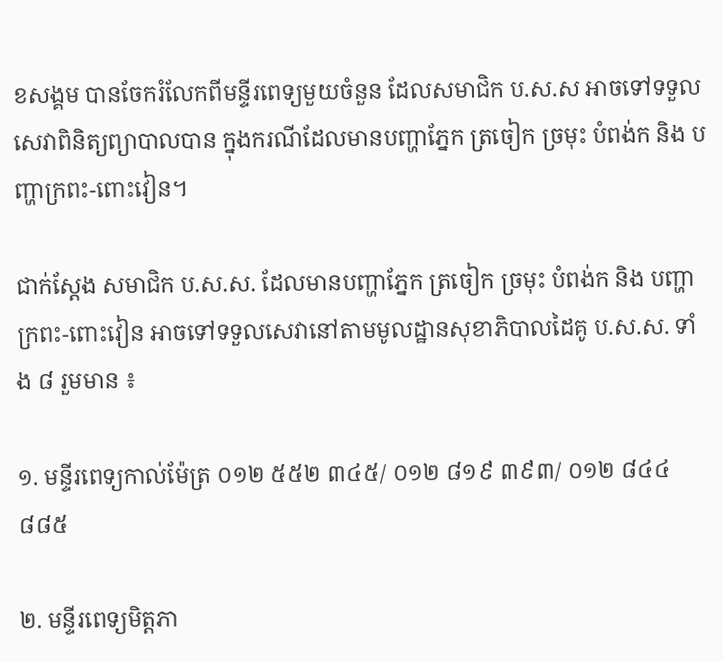ខសង្គម បានចែករំលែកពីមន្ទីរពេទ្យមួយចំនួន ដែលសមាជិក ប.ស.ស អាចទៅទទួលសេវាពិនិត្យព្យាបាលបាន ក្នុងករណីដែលមានបញ្ហាភ្នែក ត្រចៀក ច្រមុះ បំពង់ក និង បញ្ហាក្រពះ-ពោះវៀន។

ជាក់ស្ដែង សមាជិក ប.ស.ស. ដែលមានបញ្ហាភ្នែក ត្រចៀក ច្រមុះ បំពង់ក និង បញ្ហាក្រពះ-ពោះវៀន អាចទៅទទួលសេវានៅតាមមូលដ្ឋានសុខាភិបាលដៃគូ ប.ស.ស. ទាំង ៨ រួមមាន ៖

១. មន្ទីរពេទ្យកាល់ម៉ែត្រ ០១២ ៥៥២ ៣៤៥/ ០១២ ៨១៩ ៣៩៣/ ០១២ ៨៤៤ ៨៨៥

២. មន្ទីរពេទ្យមិត្តភា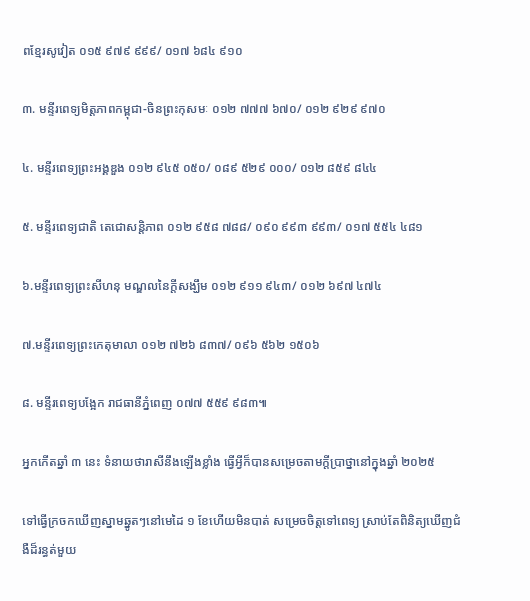ពខ្មែរសូវៀត ០១៥ ៩៧៩ ៩៩៩/ ០១៧ ៦៨៤ ៩១០

៣. មន្ទីរពេទ្យមិត្តភាពកម្ពុជា-ចិនព្រះកុសមៈ ០១២ ៧៧៧ ៦៧០/ ០១២ ៩២៩ ៩៧០

៤. មន្ទីរពេទ្យព្រះអង្គឌួង ០១២ ៩៤៥ ០៥០/ ០៨៩ ៥២៩ ០០០/ ០១២ ៨៥៩ ៨៤៤

៥. មន្ទីរពេទ្យជាតិ តេជោសន្តិភាព ០១២ ៩៥៨ ៧៨៨/ ០៩០ ៩៩៣ ៩៩៣/ ០១៧ ៥៥៤ ៤៨១

៦.មន្ទីរពេទ្យព្រះសីហនុ មណ្ឌលនៃក្ដីសង្ឃឹម ០១២ ៩១១ ៩៤៣/ ០១២ ៦៩៧ ៤៧៤

៧.មន្ទីរពេទ្យព្រះកេតុមាលា ០១២ ៧២៦ ៨៣៧/ ០៩៦ ៥៦២ ១៥០៦

៨. មន្ទីរពេទ្យបង្អែក រាជធានីភ្នំពេញ ០៧៧ ៥៥៩ ៩៨៣៕

អ្នកកើតឆ្នាំ ៣ នេះ ទំនាយថារាសីនឹងឡើងខ្លាំង ធ្វើអ្វីក៏បានសម្រេចតាមក្ដីប្រាថ្នានៅក្នុងឆ្នាំ ២០២៥

ទៅធ្វើក្រចកឃើញស្នាមឆ្នូតៗនៅមេដៃ ១ ខែហើយមិនបាត់ សម្រេចចិត្តទៅពេទ្យ ស្រាប់តែពិនិត្យឃើញជំងឺដ៏រន្ធត់មួយ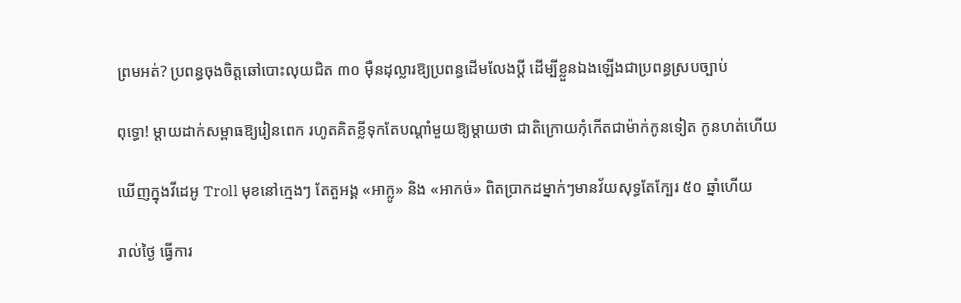ព្រមអត់? ប្រពន្ធចុងចិត្តឆៅបោះលុយជិត ៣០ ម៉ឺនដុល្លារឱ្យប្រពន្ធដើមលែងប្តី ដើម្បីខ្លួនឯងឡើងជាប្រពន្ធស្របច្បាប់

ពុទ្ធោ! ម្ដាយដាក់សម្ពាធឱ្យរៀនពេក រហូតគិតខ្លីទុកតែបណ្ដាំមួយឱ្យម្តាយថា ជាតិក្រោយកុំកើតជាម៉ាក់កូនទៀត កូនហត់ហើយ

ឃើញក្នុងវីដេអូ Troll មុខនៅក្មេងៗ តែតួអង្គ «អាក្លូ» និង «អាកច់» ពិតប្រាកដម្នាក់ៗមានវ័យសុទ្ធតែក្បែរ ៥០ ឆ្នាំហើយ

រាល់ថ្ងៃ ធ្វើការ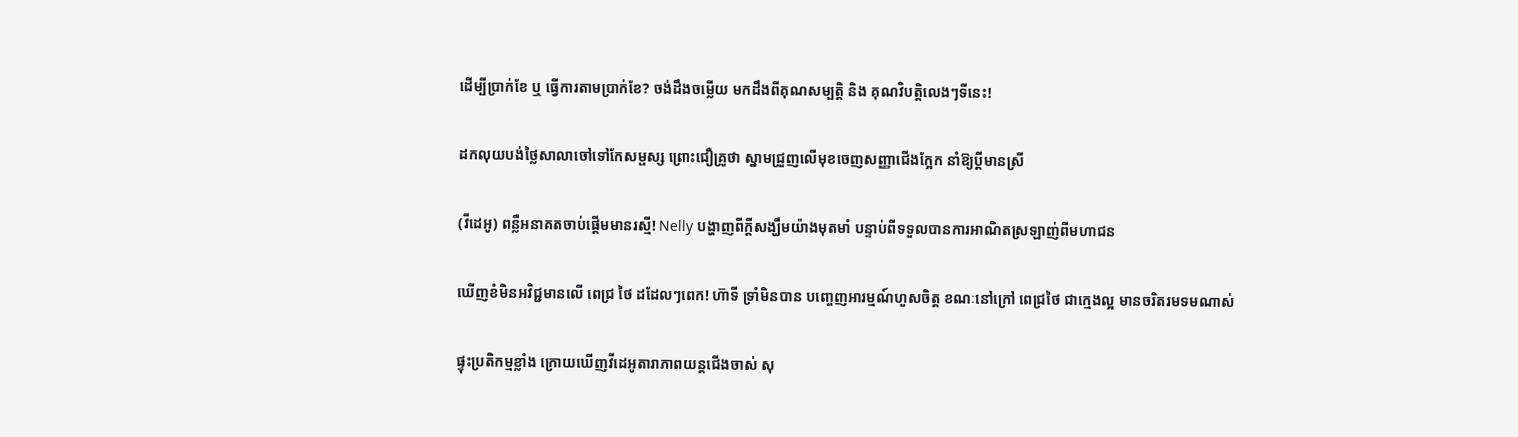ដើម្បីប្រាក់ខែ ឬ ធ្វើការតាមប្រាក់ខែ? ចង់ដឹងចម្លើយ មកដឹងពីគុណសម្បត្តិ និង គុណវិបត្តិលេងៗទីនេះ!

ដកលុយបង់ថ្លៃសាលាចៅទៅកែសម្ផស្ស ព្រោះជឿគ្រូថា ស្នាមជ្រួញលើមុខចេញសញ្ញាជើងក្អែក នាំឱ្យប្ដីមានស្រី

(វីដេអូ) ពន្លឺអនាគតចាប់ផ្ដើមមានរស្មី! Nelly បង្ហាញពីក្ដីសង្ឃឹមយ៉ាងមុតមាំ បន្ទាប់ពីទទួលបានការអាណិតស្រឡាញ់ពីមហាជន

ឃើញខំមិនអវិជ្ជមានលើ ពេជ្រ ថៃ ដដែលៗពេក! ហ៊ាទី ទ្រាំមិនបាន បញ្ចេញអារម្មណ៍ហួសចិត្ត ខណៈនៅក្រៅ ពេជ្រថៃ ជាក្មេងល្អ មានចរិតរមទមណាស់

ផ្ទុះប្រតិកម្មខ្លាំង ក្រោយឃើញវីដេអូតារាភាពយន្តជើងចាស់ សុ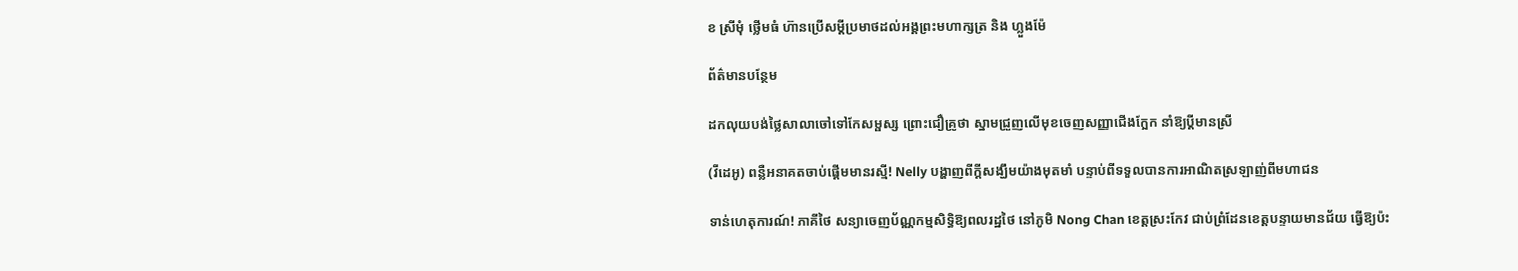ខ ស្រីមុំ ថ្លើមធំ ហ៊ានប្រើសម្ដីប្រមាថដល់អង្គព្រះមហាក្សត្រ និង ហ្លួងម៉ែ

ព័ត៌មានបន្ថែម

ដកលុយបង់ថ្លៃសាលាចៅទៅកែសម្ផស្ស ព្រោះជឿគ្រូថា ស្នាមជ្រួញលើមុខចេញសញ្ញាជើងក្អែក នាំឱ្យប្ដីមានស្រី

(វីដេអូ) ពន្លឺអនាគតចាប់ផ្ដើមមានរស្មី! Nelly បង្ហាញពីក្ដីសង្ឃឹមយ៉ាងមុតមាំ បន្ទាប់ពីទទួលបានការអាណិតស្រឡាញ់ពីមហាជន

ទាន់ហេតុការណ៍! ភាគីថៃ សន្យាចេញប័ណ្ណកម្មសិទ្ធិឱ្យពលរដ្ឋថៃ នៅភូមិ Nong Chan ខេត្តស្រះកែវ ជាប់ព្រំដែនខេត្តបន្ទាយមានជ័យ ធ្វើឱ្យប៉ះ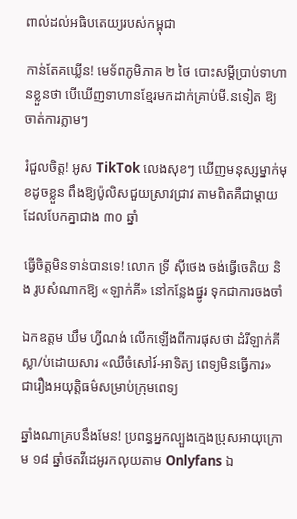ពាល់ដល់អធិបតេយ្យរបស់កម្ពុជា

កាន់តែគឃ្លើន! មេទ័ពភូមិភាគ ២ ថៃ បោះសម្តីប្រាប់ទាហានខ្លួនថា បើឃើញទាហានខ្មែរមកដាក់គ្រាប់មី.នទៀត ឱ្យចាត់ការភ្លាមៗ

រំជួលចិត្ត! អូស TikTok លេងសុខៗ ឃើញមនុស្សម្នាក់មុខដូចខ្លួន ពឹងឱ្យប៉ូលិសជួយស្រាវជ្រាវ តាមពិតគឺជាម្តាយដែលបែកគ្នាជាង ៣០ ឆ្នាំ

ធ្វើចិត្តមិនទាន់បានទេ! លោក ទ្រី ស៊ីថេង ចង់ធ្វើចេតិយ និង រូបសំណាកឱ្យ «ឡាក់គី» នៅកន្លែងផ្នូរ ទុកជាការចងចាំ

ឯកឧត្តម ឃឹម ហ្វីណង់ លើកឡើងពីការផុសថា ដំរីឡាក់គី ស្លា/ប់ដោយសារ «ឈឺចំសៅរ៍-អាទិត្យ ពេទ្យមិនធ្វើការ» ជារឿងអយុត្តិធម៌សម្រាប់ក្រុមពេទ្យ

ឆ្នាំងណាគ្របនឹងមែន! ប្រពន្ធអ្នកល្បួងក្មេងប្រុសអាយុក្រោម ១៨ ឆ្នាំថតវីដេអូរកលុយតាម Onlyfans ឯ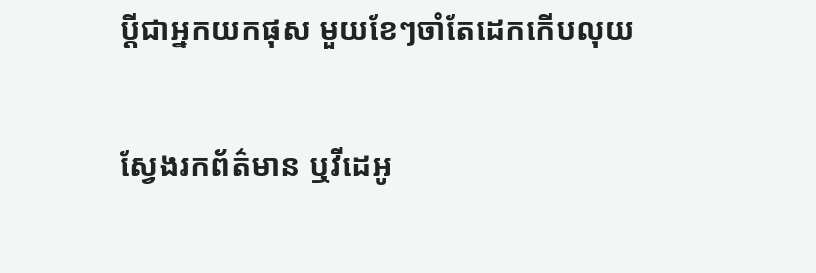ប្ដីជាអ្នកយកផុស មួយខែៗចាំតែដេកកើបលុយ

ស្វែងរកព័ត៌មាន ឬវីដេអូ